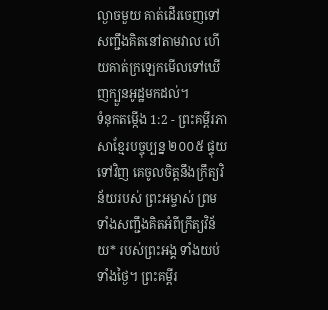ល្ងាចមួយ គាត់ដើរចេញទៅសញ្ជឹងគិតនៅតាមវាល ហើយគាត់ក្រឡេកមើលទៅឃើញក្បួនអូដ្ឋមកដល់។
ទំនុកតម្កើង 1:2 - ព្រះគម្ពីរភាសាខ្មែរបច្ចុប្បន្ន ២០០៥ ផ្ទុយទៅវិញ គេចូលចិត្តនឹងក្រឹត្យវិន័យរបស់ ព្រះអម្ចាស់ ព្រមទាំងសញ្ជឹងគិតអំពីក្រឹត្យវិន័យ* របស់ព្រះអង្គ ទាំងយប់ ទាំងថ្ងៃ។ ព្រះគម្ពីរ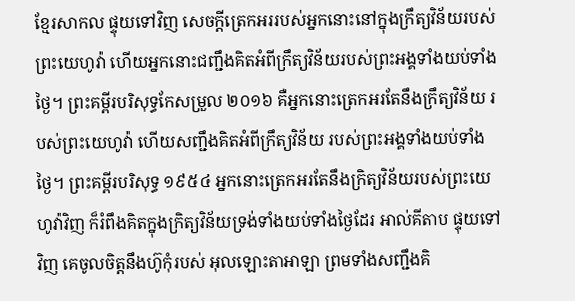ខ្មែរសាកល ផ្ទុយទៅវិញ សេចក្ដីត្រេកអររបស់អ្នកនោះនៅក្នុងក្រឹត្យវិន័យរបស់ព្រះយេហូវ៉ា ហើយអ្នកនោះជញ្ជឹងគិតអំពីក្រឹត្យវិន័យរបស់ព្រះអង្គទាំងយប់ទាំងថ្ងៃ។ ព្រះគម្ពីរបរិសុទ្ធកែសម្រួល ២០១៦ គឺអ្នកនោះត្រេកអរតែនឹងក្រឹត្យវិន័យ របស់ព្រះយេហូវ៉ា ហើយសញ្ជឹងគិតអំពីក្រឹត្យវិន័យ របស់ព្រះអង្គទាំងយប់ទាំងថ្ងៃ។ ព្រះគម្ពីរបរិសុទ្ធ ១៩៥៤ អ្នកនោះត្រេកអរតែនឹងក្រិត្យវិន័យរបស់ព្រះយេហូវ៉ាវិញ ក៏រំពឹងគិតក្នុងក្រិត្យវិន័យទ្រង់ទាំងយប់ទាំងថ្ងៃដែរ អាល់គីតាប ផ្ទុយទៅវិញ គេចូលចិត្តនឹងហ៊ូកុំរបស់ អុលឡោះតាអាឡា ព្រមទាំងសញ្ជឹងគិ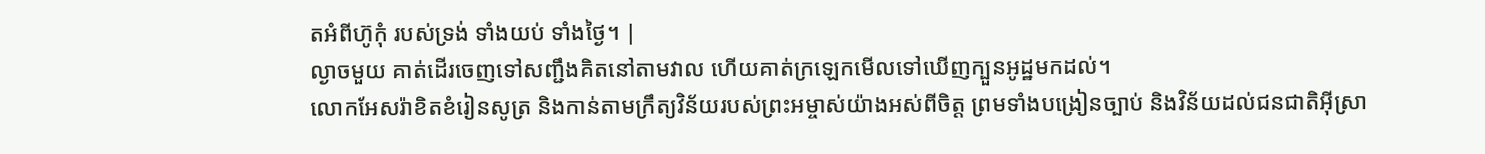តអំពីហ៊ូកុំ របស់ទ្រង់ ទាំងយប់ ទាំងថ្ងៃ។ |
ល្ងាចមួយ គាត់ដើរចេញទៅសញ្ជឹងគិតនៅតាមវាល ហើយគាត់ក្រឡេកមើលទៅឃើញក្បួនអូដ្ឋមកដល់។
លោកអែសរ៉ាខិតខំរៀនសូត្រ និងកាន់តាមក្រឹត្យវិន័យរបស់ព្រះអម្ចាស់យ៉ាងអស់ពីចិត្ត ព្រមទាំងបង្រៀនច្បាប់ និងវិន័យដល់ជនជាតិអ៊ីស្រា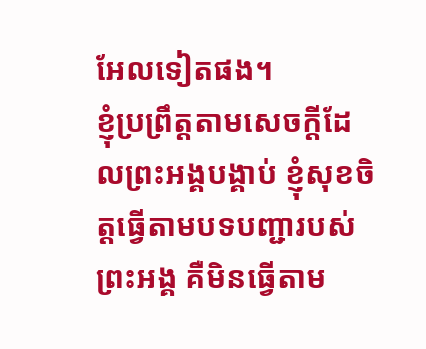អែលទៀតផង។
ខ្ញុំប្រព្រឹត្តតាមសេចក្ដីដែលព្រះអង្គបង្គាប់ ខ្ញុំសុខចិត្តធ្វើតាមបទបញ្ជារបស់ព្រះអង្គ គឺមិនធ្វើតាម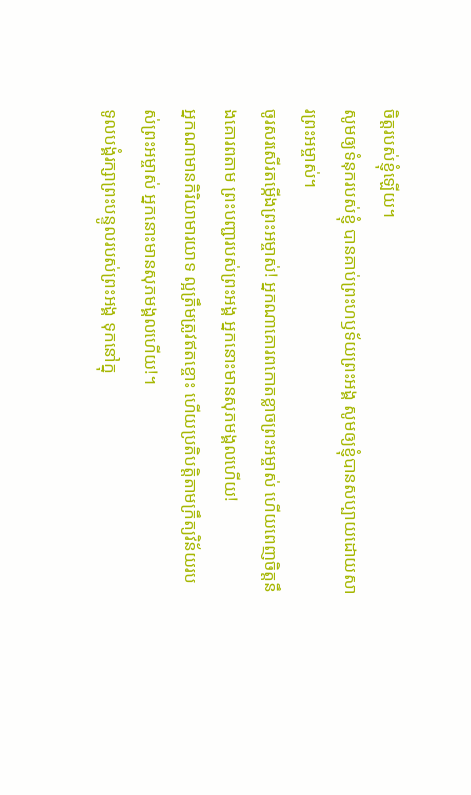ចិត្តរបស់ខ្ញុំឡើយ។
សូមឲ្យទំនុករបស់ខ្ញុំ បានគាប់ព្រះហឫទ័យព្រះអង្គ សូមឲ្យខ្ញុំបានសប្បាយដោយសារព្រះអម្ចាស់។
ចូរសរសើរតម្កើងព្រះអម្ចាស់! អ្នកណាគោរពកោតខ្លាចព្រះអម្ចាស់ ហើយពេញចិត្តនឹងគោរពតាម ព្រះបញ្ជារបស់ព្រះអង្គ អ្នកនោះមានសុភមង្គលហើយ!
អ្នកណាមានកិរិយាមារយាទ ល្អត្រឹមត្រូវឥតខ្ចោះ ហើយប្រតិបត្តិតាមក្រឹត្យវិន័យរបស់ព្រះអម្ចាស់ អ្នកនោះមានសុភមង្គលហើយ!។
ទូលបង្គំរក្សាព្រះបន្ទូលរបស់ព្រះអង្គ ទុកនៅក្នុ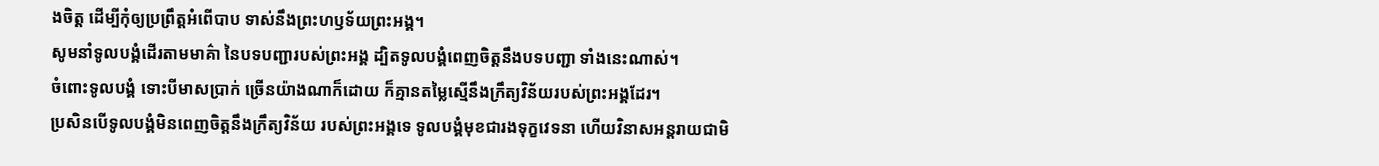ងចិត្ត ដើម្បីកុំឲ្យប្រព្រឹត្តអំពើបាប ទាស់នឹងព្រះហឫទ័យព្រះអង្គ។
សូមនាំទូលបង្គំដើរតាមមាគ៌ា នៃបទបញ្ជារបស់ព្រះអង្គ ដ្បិតទូលបង្គំពេញចិត្តនឹងបទបញ្ជា ទាំងនេះណាស់។
ចំពោះទូលបង្គំ ទោះបីមាសប្រាក់ ច្រើនយ៉ាងណាក៏ដោយ ក៏គ្មានតម្លៃស្មើនឹងក្រឹត្យវិន័យរបស់ព្រះអង្គដែរ។
ប្រសិនបើទូលបង្គំមិនពេញចិត្តនឹងក្រឹត្យវិន័យ របស់ព្រះអង្គទេ ទូលបង្គំមុខជារងទុក្ខវេទនា ហើយវិនាសអន្តរាយជាមិ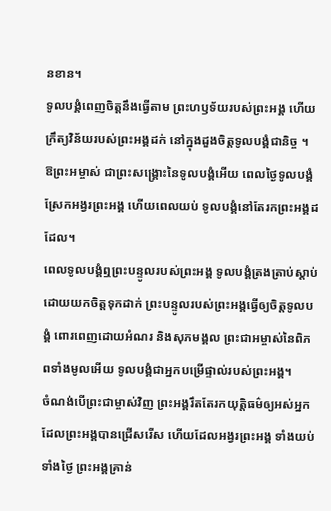នខាន។
ទូលបង្គំពេញចិត្តនឹងធ្វើតាម ព្រះហឫទ័យរបស់ព្រះអង្គ ហើយក្រឹត្យវិន័យរបស់ព្រះអង្គដក់ នៅក្នុងដួងចិត្តទូលបង្គំជានិច្ច ។
ឱព្រះអម្ចាស់ ជាព្រះសង្គ្រោះនៃទូលបង្គំអើយ ពេលថ្ងៃទូលបង្គំស្រែកអង្វរព្រះអង្គ ហើយពេលយប់ ទូលបង្គំនៅតែរកព្រះអង្គដដែល។
ពេលទូលបង្គំឮព្រះបន្ទូលរបស់ព្រះអង្គ ទូលបង្គំត្រងត្រាប់ស្ដាប់ដោយយកចិត្តទុកដាក់ ព្រះបន្ទូលរបស់ព្រះអង្គធ្វើឲ្យចិត្តទូលបង្គំ ពោរពេញដោយអំណរ និងសុភមង្គល ព្រះជាអម្ចាស់នៃពិភពទាំងមូលអើយ ទូលបង្គំជាអ្នកបម្រើផ្ទាល់របស់ព្រះអង្គ។
ចំណង់បើព្រះជាម្ចាស់វិញ ព្រះអង្គរឹតតែរកយុត្តិធម៌ឲ្យអស់អ្នក ដែលព្រះអង្គបានជ្រើសរើស ហើយដែលអង្វរព្រះអង្គ ទាំងយប់ ទាំងថ្ងៃ ព្រះអង្គគ្រាន់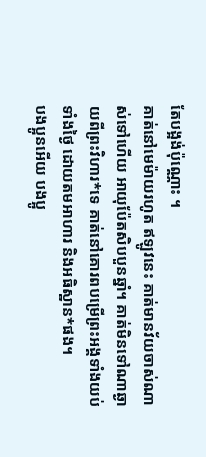តែបង្អង់ប៉ុណ្ណោះ ។
គាត់នៅមេម៉ាយរហូត ឥឡូវនេះ គាត់មានវ័យចាស់ណាស់ទៅហើយ អាយុប៉ែតសិបបួនឆ្នាំ។ គាត់មិនទៅណាឆ្ងាយពីព្រះវិហារ*ទេ គាត់នៅគោរពបម្រើព្រះអង្គទាំងយប់ទាំងថ្ងៃ ដោយតមអាហារ និងអធិស្ឋាន*ផង។
បងប្អូនអើយ បងប្អូ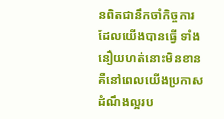នពិតជានឹកចាំកិច្ចការដែលយើងបានធ្វើ ទាំងនឿយហត់នោះមិនខាន គឺនៅពេលយើងប្រកាសដំណឹងល្អរប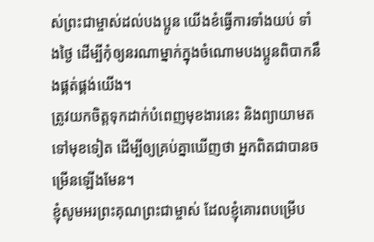ស់ព្រះជាម្ចាស់ដល់បងប្អូន យើងខំធ្វើការទាំងយប់ ទាំងថ្ងៃ ដើម្បីកុំឲ្យនរណាម្នាក់ក្នុងចំណោមបងប្អូនពិបាកនឹងផ្គត់ផ្គង់យើង។
ត្រូវយកចិត្តទុកដាក់បំពេញមុខងារនេះ និងព្យាយាមតទៅមុខទៀត ដើម្បីឲ្យគ្រប់គ្នាឃើញថា អ្នកពិតជាបានចម្រើនឡើងមែន។
ខ្ញុំសូមអរព្រះគុណព្រះជាម្ចាស់ ដែលខ្ញុំគោរពបម្រើប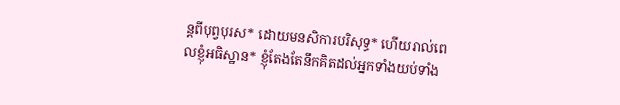ន្ដពីបុព្វបុរស* ដោយមនសិការបរិសុទ្ធ* ហើយរាល់ពេលខ្ញុំអធិស្ឋាន* ខ្ញុំតែងតែនឹកគិតដល់អ្នកទាំងយប់ទាំង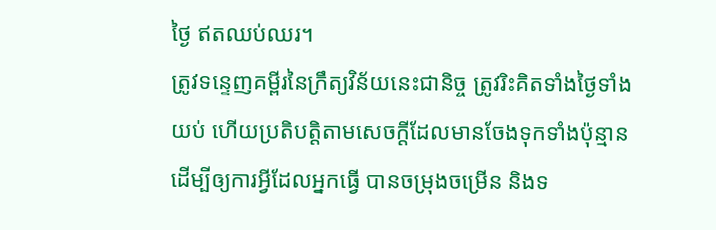ថ្ងៃ ឥតឈប់ឈរ។
ត្រូវទន្ទេញគម្ពីរនៃក្រឹត្យវិន័យនេះជានិច្ច ត្រូវរិះគិតទាំងថ្ងៃទាំងយប់ ហើយប្រតិបត្តិតាមសេចក្ដីដែលមានចែងទុកទាំងប៉ុន្មាន ដើម្បីឲ្យការអ្វីដែលអ្នកធ្វើ បានចម្រុងចម្រើន និងទ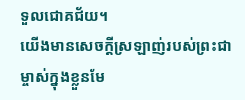ទួលជោគជ័យ។
យើងមានសេចក្ដីស្រឡាញ់របស់ព្រះជាម្ចាស់ក្នុងខ្លួនមែ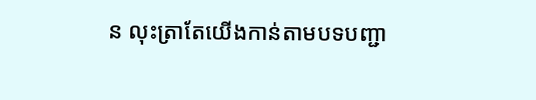ន លុះត្រាតែយើងកាន់តាមបទបញ្ជា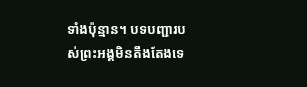ទាំងប៉ុន្មាន។ បទបញ្ជារបស់ព្រះអង្គមិនតឹងតែងទេ